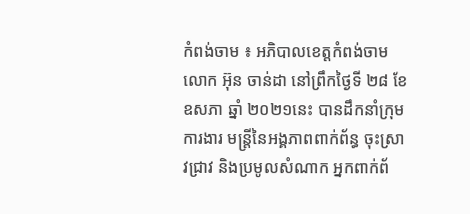កំពង់ចាម ៖ អភិបាលខេត្តកំពង់ចាម លោក អ៊ុន ចាន់ដា នៅព្រឹកថ្ងៃទី ២៨ ខែឧសភា ឆ្នាំ ២០២១នេះ បានដឹកនាំក្រុមការងារ មន្ត្រីនៃអង្គភាពពាក់ព័ន្ធ ចុះស្រាវជ្រាវ និងប្រមូលសំណាក អ្នកពាក់ព័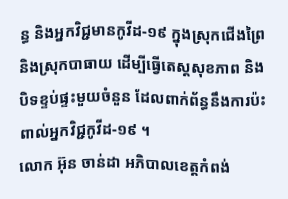ន្ធ និងអ្នកវិជ្ជមានកូវីដ-១៩ ក្នុងស្រុកជើងព្រៃ និងស្រុកបាធាយ ដើម្បីធ្វើតេស្តសុខភាព និងបិទខ្ទប់ផ្ទះមួយចំនួន ដែលពាក់ព័ន្ធនឹងការប៉ះពាល់អ្នកវិជ្ជកូវីដ-១៩ ។
លោក អ៊ុន ចាន់ដា អភិបាលខេត្តកំពង់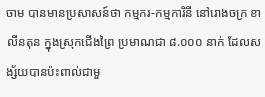ចាម បានមានប្រសាសន៍ថា កម្មករ-កម្មការិនី នៅរោងចក្រ ខាលីនតុន ក្នុងស្រុកជើងព្រៃ ប្រមាណជា ៨.០០០ នាក់ ដែលសង្ស័យបានប៉ះពាល់ជាមួ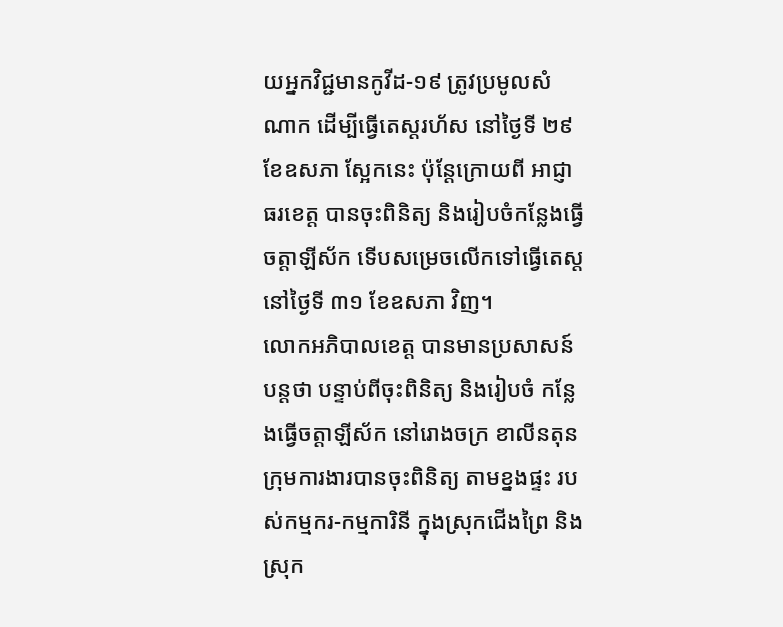យអ្នកវិជ្ជមានកូវីដ-១៩ ត្រូវប្រមូលសំណាក ដើម្បីធ្វើតេស្តរហ័ស នៅថ្ងៃទី ២៩ ខែឧសភា ស្អែកនេះ ប៉ុន្តែក្រោយពី អាជ្ញាធរខេត្ត បានចុះពិនិត្យ និងរៀបចំកន្លែងធ្វើចត្តាឡីស័ក ទើបសម្រេចលើកទៅធ្វើតេស្ត នៅថ្ងៃទី ៣១ ខែឧសភា វិញ។
លោកអភិបាលខេត្ត បានមានប្រសាសន៍បន្តថា បន្ទាប់ពីចុះពិនិត្យ និងរៀបចំ កន្លែងធ្វើចត្តាឡីស័ក នៅរោងចក្រ ខាលីនតុន ក្រុមការងារបានចុះពិនិត្យ តាមខ្នងផ្ទះ របស់កម្មករ-កម្មការិនី ក្នុងស្រុកជើងព្រៃ និង ស្រុក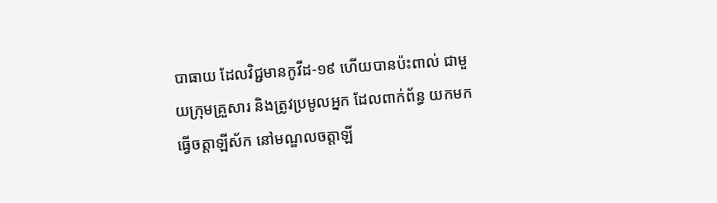បាធាយ ដែលវិជ្ជមានកូវីដ-១៩ ហើយបានប៉ះពាល់ ជាមួយក្រុមគ្រួសារ និងត្រូវប្រមូលអ្នក ដែលពាក់ព័ន្ធ យកមកធ្វើចត្តាឡីស័ក នៅមណ្ឌលចត្តាឡី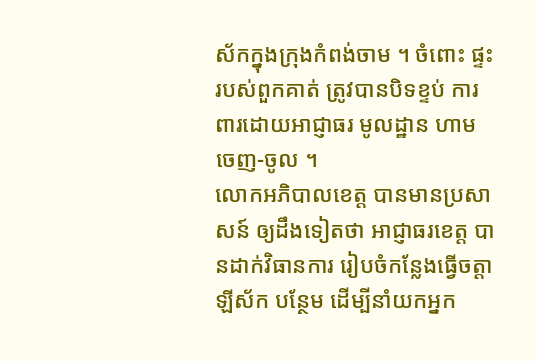ស័កក្នុងក្រុងកំពង់ចាម ។ ចំពោះ ផ្ទះរបស់ពួកគាត់ ត្រូវបានបិទខ្ទប់ ការពារដោយអាជ្ញាធរ មូលដ្ឋាន ហាមចេញ-ចូល ។
លោកអភិបាលខេត្ត បានមានប្រសាសន៍ ឲ្យដឹងទៀតថា អាជ្ញាធរខេត្ត បានដាក់វិធានការ រៀបចំកន្លែងធ្វើចត្តាឡីស័ក បន្ថែម ដើម្បីនាំយកអ្នក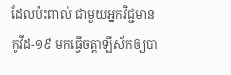ដែលប៉ះពាល់ ជាមួយអ្នកវិជ្ជមានកូវីដ-១៩ មកធ្វើចត្តាឡីស័កឲ្យបា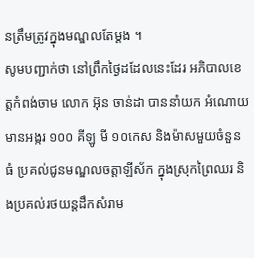នត្រឹមត្រូវក្នុងមណ្ឌលតែម្ដង ។
សូមបញ្ជាក់ថា នៅព្រឹកថ្ងៃដដែលនេះដែរ អភិបាលខេត្តកំពង់ចាម លោក អ៊ុន ចាន់ដា បាននាំយក អំណោយមានអង្ករ ១០០ គីឡូ មី ១០កេស និងម៉ាសមួយចំនួនធំ ប្រគល់ជូនមណ្ឌលចត្តាឡីស័ក ក្នុងស្រុកព្រៃឈរ និងប្រគល់រថយន្តដឹកសំរាម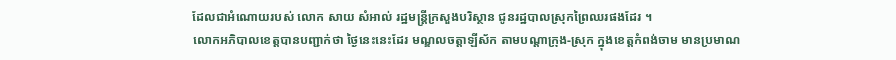ដែលជាអំណោយរបស់ លោក សាយ សំអាល់ រដ្ឋមន្ត្រីក្រសួងបរិស្ថាន ជូនរដ្ឋបាលស្រុកព្រៃឈរផងដែរ ។
លោកអភិបាលខេត្តបានបញ្ជាក់ថា ថ្ងៃនេះនេះដែរ មណ្ឌលចត្តាឡីស័ក តាមបណ្ដាក្រុង-ស្រុក ក្នុងខេត្តកំពង់ចាម មានប្រមាណ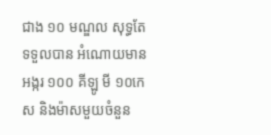ជាង ១០ មណ្ឌល សុទ្ធតែទទួលបាន អំណោយមានអង្ករ ១០០ គីឡូ មី ១០កេស និងម៉ាសមួយចំនួន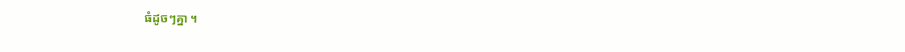ធំដូចៗគ្នា ។